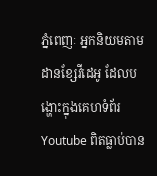ភ្នំពេញៈ អ្នកនិយមតាមដានខ្សែវីដេអូ ដែលបង្ហោះក្នុងគេហទំព័រ Youtube ពិតធ្លាប់បាន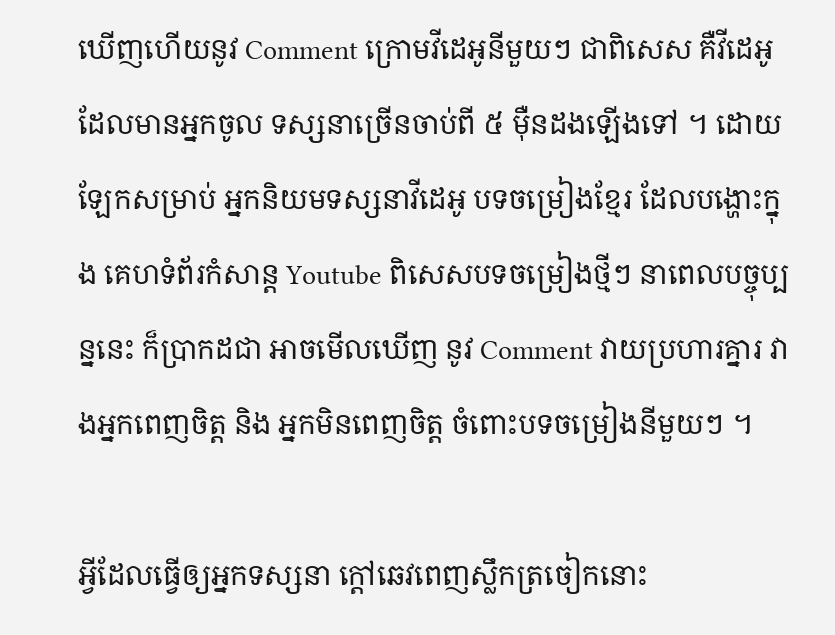ឃើញហើយនូវ Comment ក្រោមវីដេអូនីមួយៗ ជាពិសេស គឺវីដេអូដែលមានអ្នកចូល ទស្សនាច្រើនចាប់ពី ៥ ម៉ឺនដងឡើងទៅ ។ ដោយឡែកសម្រាប់ អ្នកនិយមទស្សនាវីដេអូ បទចម្រៀងខ្មែរ ដែលបង្ហោះក្នុង គេហទំព័រកំសាន្ត Youtube ពិសេសបទចម្រៀងថ្មីៗ នាពេលបច្ចុប្បន្ននេះ ក៏ប្រាកដជា អាចមើលឃើញ នូវ Comment វាយប្រហារគ្នារ វាងអ្នកពេញចិត្ត និង អ្នកមិនពេញចិត្ត ចំពោះបទចម្រៀងនីមួយៗ ។

អ្វីដែលធ្វើឲ្យអ្នកទស្សនា ក្តៅឆេវពេញស្លឹកត្រចៀកនោះ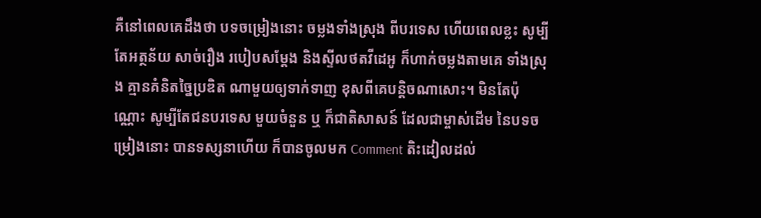គឺនៅពេលគេដឹងថា បទចម្រៀងនោះ ចម្លងទាំងស្រុង ពីបរទេស ហើយពេលខ្លះ សូម្បីតែអត្ថន័យ សាច់រឿង របៀបសម្ដែង និងស្ទីលថតវីដេអូ ក៏ហាក់ចម្លងតាមគេ ទាំងស្រុង គ្មានគំនិតច្នៃប្រឌិត ណាមួយឲ្យទាក់ទាញ ខុសពីគេបន្តិចណាសោះ។ មិនតែប៉ុណ្ណោះ សូម្បីតែជនបរទេស មួយចំនួន ឬ ក៏ជាតិសាសន៍ ដែលជាម្ចាស់ដើម នៃបទចម្រៀងនោះ បានទស្សនាហើយ ក៏បានចូលមក Comment តិះដៀលដល់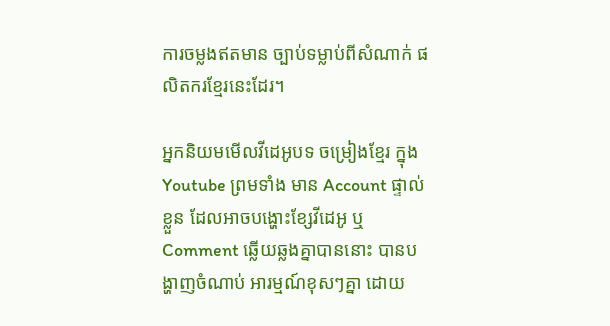ការចម្លងឥតមាន ច្បាប់ទម្លាប់ពីសំណាក់ ផលិតករខ្មែរនេះដែរ។

អ្នកនិយមមើលវីដេអូបទ ចម្រៀងខ្មែរ ក្នុង Youtube ព្រមទាំង មាន Account ផ្ទាល់ខ្លួន ដែលអាចបង្ហោះខ្សែវីដេអូ ឬ Comment ឆ្លើយឆ្លងគ្នាបាននោះ បានបង្ហាញចំណាប់ អារម្មណ៍ខុសៗគ្នា ដោយ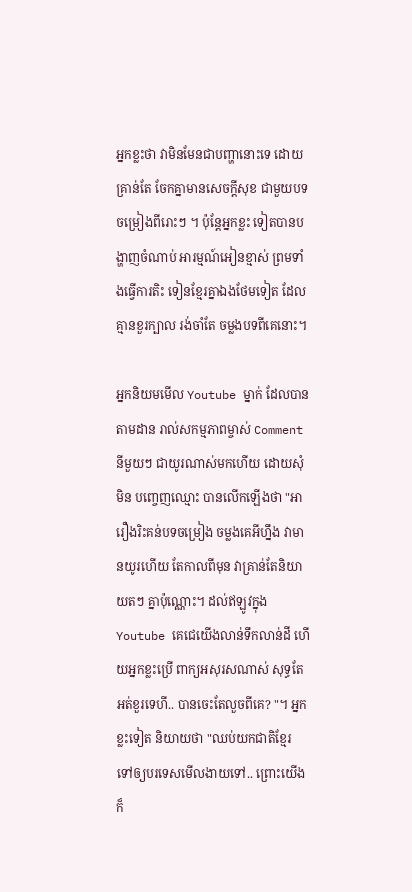អ្នកខ្លះថា វាមិនមែនជាបញ្ហានោះទេ ដោយគ្រាន់តែ ចែកគ្នាមានសេចក្តីសុខ ជាមួយបទចម្រៀងពីរោះៗ ។ ប៉ុន្តែអ្នកខ្លះ ទៀតបានបង្ហាញចំណាប់ អារម្មណ៍អៀនខ្មាស់ ព្រមទាំងធ្វើការតិះ ទៀនខ្មែរគ្នាឯងថែមទៀត ដែលគ្មានខួរក្បាល រង់ចាំតែ ចម្លងបទពីគេនោះ។

អ្នកនិយមមើល Youtube ម្នាក់ ដែលបានតាមដាន រាល់សកម្មភាពម្ចាស់ Comment នីមួយៗ ជាយូរណាស់មកហើយ ដោយសុំមិន បញ្ចេញឈ្មោះ បានលើកឡើងថា "អារឿងរិះគន់បទចម្រៀង ចម្លងគេអីហ្នឹង វាមានយូរហើយ តែកាលពីមុន វាគ្រាន់តែនិយាយតៗ គ្នាប៉ុណ្ណោះ។ ដល់ឥឡូវក្នុង Youtube គេជេយើងលាន់ទឹកលាន់ដី ហើយអ្នកខ្លះប្រើ ពាក្យអសុរសណាស់ សុទ្ធតែ អត់ខួរទេហី.. បានចេះតែលួចពីគេ? "។ អ្នកខ្លះទៀត និយាយថា "ឈប់យកជាតិខ្មែរ ទៅឲ្យបរទេសមើលងាយទៅ.. ព្រោះយើងក៏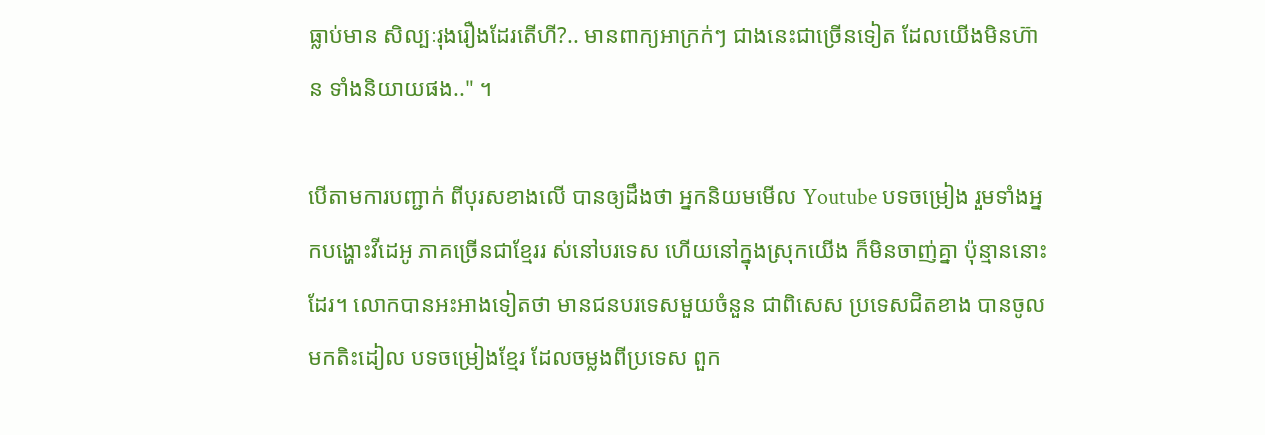ធ្លាប់មាន សិល្បៈរុងរឿងដែរតើហី?.. មានពាក្យអាក្រក់ៗ ជាងនេះជាច្រើនទៀត ដែលយើងមិនហ៊ាន ទាំងនិយាយផង.." ។

បើតាមការបញ្ជាក់ ពីបុរសខាងលើ បានឲ្យដឹងថា អ្នកនិយមមើល Youtube បទចម្រៀង រួមទាំងអ្នកបង្ហោះវីដេអូ ភាគច្រើនជាខ្មែររ ស់នៅបរទេស ហើយនៅក្នុងស្រុកយើង ក៏មិនចាញ់គ្នា ប៉ុន្មាននោះដែរ។ លោកបានអះអាងទៀតថា មានជនបរទេសមួយចំនួន ជាពិសេស ប្រទេសជិតខាង បានចូលមកតិះដៀល បទចម្រៀងខ្មែរ ដែលចម្លងពីប្រទេស ពួក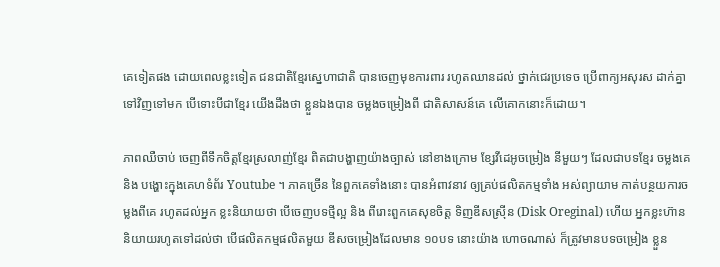គេទៀតផង ដោយពេលខ្លះទៀត ជនជាតិខ្មែរស្នេហាជាតិ បានចេញមុខការពារ រហូតឈានដល់ ថ្នាក់ជេរប្រទេច ប្រើពាក្យអសុរស ដាក់គ្នាទៅវិញទៅមក បើទោះបីជាខ្មែរ យើងដឹងថា ខ្លួនឯងបាន ចម្លងចម្រៀងពី ជាតិសាសន៍គេ លើគោកនោះក៏ដោយ។

ភាពឈឺចាប់ ចេញពីទឹកចិត្តខ្មែរស្រលាញ់ខ្មែរ ពិតជាបង្ហាញយ៉ាងច្បាស់ នៅខាងក្រោម ខ្សែវីដេអូចម្រៀង នីមួយៗ ដែលជាបទខ្មែរ ចម្លងគេ និង បង្ហោះក្នុងគេហទំព័រ Youtube ។ ភាគច្រើន នៃពួកគេទាំងនោះ បានអំពាវនាវ ឲ្យគ្រប់ផលិតកម្មទាំង អស់ព្យាយាម កាត់បន្ថយការចម្លងពីគេ រហូតដល់អ្នក ខ្លះនិយាយថា បើចេញបទថ្មីល្អ និង ពីរោះពួកគេសុខចិត្ត ទិញឌីសស្រ៊ីន (Disk Oreginal) ហើយ អ្នកខ្លះហ៊ាន និយាយរហូតទៅដល់ថា បើផលិតកម្មផលិតមួយ ឌីសចម្រៀងដែលមាន ១០បទ នោះយ៉ាង ហោចណាស់ ក៏ត្រូវមានបទចម្រៀង ខ្លួន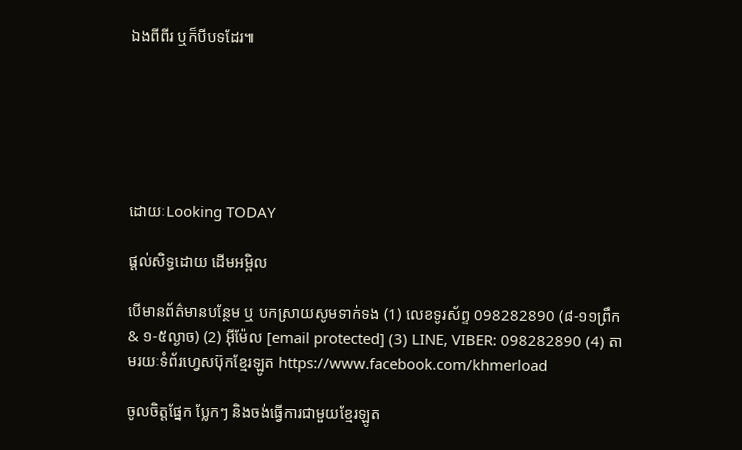ឯងពីពីរ ឬក៏បីបទដែរ៕






ដោយៈLooking TODAY

ផ្តល់សិទ្ធដោយ ដើមអម្ពិល

បើមានព័ត៌មានបន្ថែម ឬ បកស្រាយសូមទាក់ទង (1) លេខទូរស័ព្ទ 098282890 (៨-១១ព្រឹក & ១-៥ល្ងាច) (2) អ៊ីម៉ែល [email protected] (3) LINE, VIBER: 098282890 (4) តាមរយៈទំព័រហ្វេសប៊ុកខ្មែរឡូត https://www.facebook.com/khmerload

ចូលចិត្តផ្នែក ប្លែកៗ និងចង់ធ្វើការជាមួយខ្មែរឡូត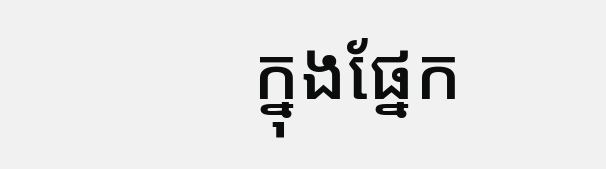ក្នុងផ្នែក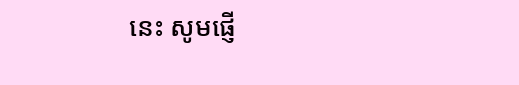នេះ សូមផ្ញើ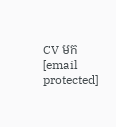CV មក [email protected]